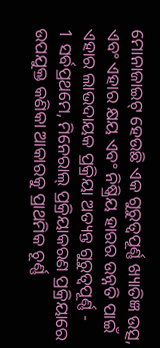ମୋନାଜାଇଟ୍ ହେଉଛି ଏକ ଗୁରୁତ୍ୱପୂର୍ଣ୍ଣ ଖ୍ୟାତିଜ୍ଞ ଉତ୍ସ, ଏବଂ ଏହାର କ୍ଷୟ ଏବଂ ନିଷ୍କ୍ରିୟ ହାରର ଉନ୍ନତି ପାଇଁ ଏହାର ଲାଭଦାୟକ ପ୍ରକ୍ରିୟା ଅତ୍ୟନ୍ତ ଗୁରୁତ୍ୱପୂର୍ଣ୍ଣ -
1 ସର୍ବପ୍ରଥମେ, ମିନେରାଲ୍ ପ୍ରକ୍ରିୟାକରଣ ପ୍ରକ୍ରିୟାରେ ଉପଯୁକ୍ତ କଣିକା ଆକାରକୁ ପ୍ରାଥମିକ ଚୂର୍ଣ୍ଣ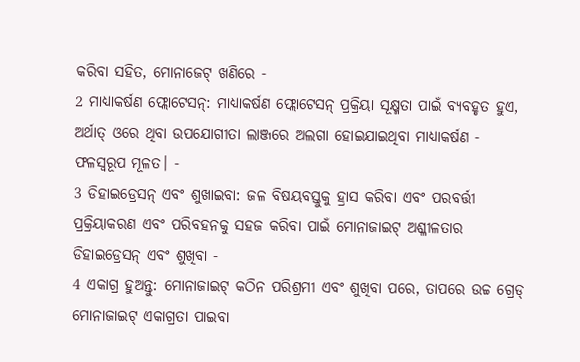କରିବା ସହିତ, ମୋନାଜେଟ୍ ଖଣିରେ -
2 ମାଧ୍ୟାକର୍ଷଣ ଫ୍ଲୋଟେସନ୍: ମାଧ୍ୟାକର୍ଷଣ ଫ୍ଲୋଟେସନ୍ ପ୍ରକ୍ରିୟା ସୂକ୍ଷ୍ମତା ପାଇଁ ବ୍ୟବହୃତ ହୁଏ, ଅର୍ଥାତ୍ ଓରେ ଥିବା ଉପଯୋଗୀତା ଲାଞ୍ଜରେ ଅଲଗା ହୋଇଯାଇଥିବା ମାଧ୍ୟାକର୍ଷଣ - ଫଳସ୍ୱରୂପ ମୂଳତ। -
3 ଡିହାଇଡ୍ରେସନ୍ ଏବଂ ଶୁଖାଇବା: ଜଳ ବିଷୟବସ୍ତୁକୁ ହ୍ରାସ କରିବା ଏବଂ ପରବର୍ତ୍ତୀ ପ୍ରକ୍ରିୟାକରଣ ଏବଂ ପରିବହନକୁ ସହଜ କରିବା ପାଇଁ ମୋନାଜାଇଟ୍ ଅଶ୍ଳୀଳତାର ଡିହାଇଡ୍ରେସନ୍ ଏବଂ ଶୁଖିବା -
4 ଏକାଗ୍ର ହୁଅନ୍ତୁ: ମୋନାଜାଇଟ୍ କଠିନ ପରିଶ୍ରମୀ ଏବଂ ଶୁଖିବା ପରେ, ତାପରେ ଉଚ୍ଚ ଗ୍ରେଡ୍ ମୋନାଜାଇଟ୍ ଏକାଗ୍ରତା ପାଇବା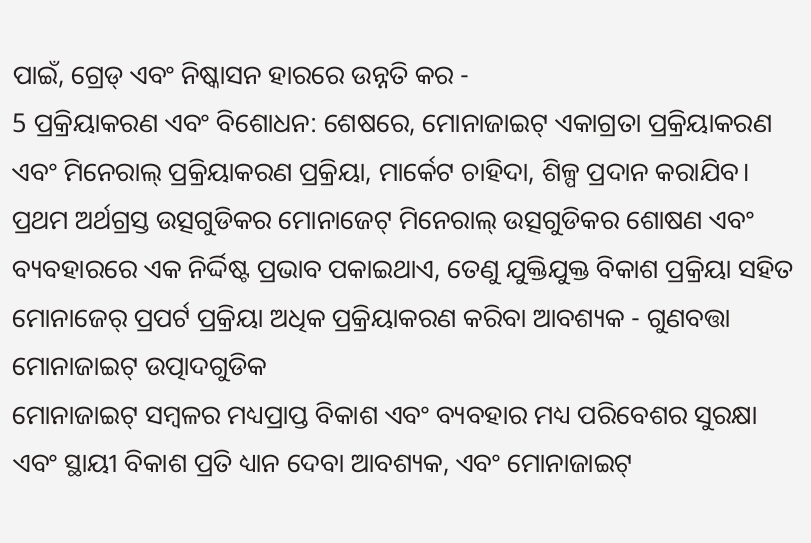ପାଇଁ, ଗ୍ରେଡ୍ ଏବଂ ନିଷ୍କାସନ ହାରରେ ଉନ୍ନତି କର -
5 ପ୍ରକ୍ରିୟାକରଣ ଏବଂ ବିଶୋଧନ: ଶେଷରେ, ମୋନାଜାଇଟ୍ ଏକାଗ୍ରତା ପ୍ରକ୍ରିୟାକରଣ ଏବଂ ମିନେରାଲ୍ ପ୍ରକ୍ରିୟାକରଣ ପ୍ରକ୍ରିୟା, ମାର୍କେଟ ଚାହିଦା, ଶିଳ୍ପ ପ୍ରଦାନ କରାଯିବ।
ପ୍ରଥମ ଅର୍ଥଗ୍ରସ୍ତ ଉତ୍ସଗୁଡିକର ମୋନାଜେଟ୍ ମିନେରାଲ୍ ଉତ୍ସଗୁଡିକର ଶୋଷଣ ଏବଂ ବ୍ୟବହାରରେ ଏକ ନିର୍ଦ୍ଦିଷ୍ଟ ପ୍ରଭାବ ପକାଇଥାଏ, ତେଣୁ ଯୁକ୍ତିଯୁକ୍ତ ବିକାଶ ପ୍ରକ୍ରିୟା ସହିତ ମୋନାଜେର୍ ପ୍ରପର୍ଟ ପ୍ରକ୍ରିୟା ଅଧିକ ପ୍ରକ୍ରିୟାକରଣ କରିବା ଆବଶ୍ୟକ - ଗୁଣବତ୍ତା ମୋନାଜାଇଟ୍ ଉତ୍ପାଦଗୁଡିକ
ମୋନାଜାଇଟ୍ ସମ୍ବଳର ମଧ୍ୟପ୍ରାପ୍ତ ବିକାଶ ଏବଂ ବ୍ୟବହାର ମଧ୍ୟ ପରିବେଶର ସୁରକ୍ଷା ଏବଂ ସ୍ଥାୟୀ ବିକାଶ ପ୍ରତି ଧ୍ୟାନ ଦେବା ଆବଶ୍ୟକ, ଏବଂ ମୋନାଜାଇଟ୍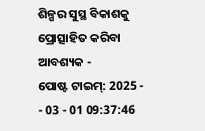ଶିଳ୍ପର ସୁସ୍ଥ ବିକାଶକୁ ପ୍ରୋତ୍ସାହିତ କରିବା ଆବଶ୍ୟକ -
ପୋଷ୍ଟ ଟାଇମ୍: 2025 - - 03 - 01 09:37:46